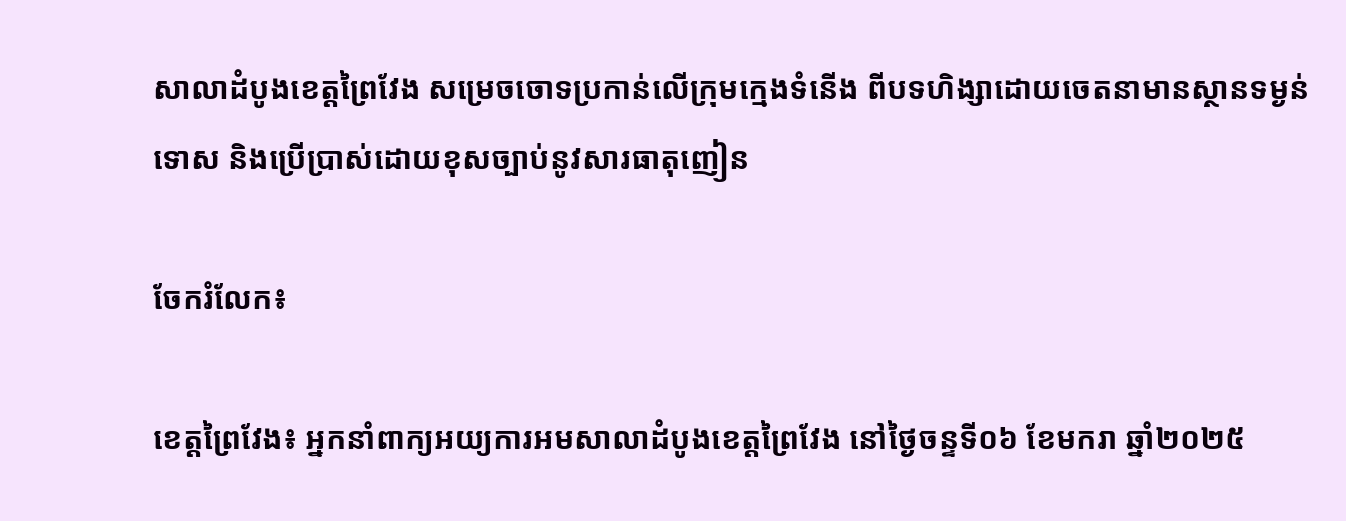សាលាដំបូងខេត្តព្រៃវែង សម្រេចចោទប្រកាន់លើក្រុមក្មេងទំនើង ពីបទហិង្សាដោយចេតនាមានស្ថានទម្ងន់ទោស និងប្រើប្រាស់ដោយខុសច្បាប់នូវសារធាតុញៀន

ចែករំលែក៖

ខេត្តព្រៃវែង៖ អ្នកនាំពាក្យអយ្យការអមសាលាដំបូងខេត្តព្រៃវែង នៅថ្ងៃចន្ទទី០៦ ខែមករា ឆ្នាំ២០២៥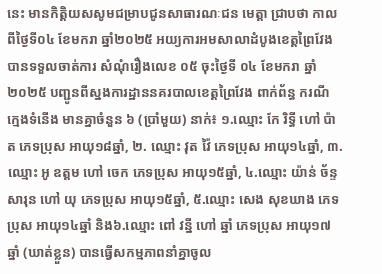នេះ មានកិត្តិយសសូមជម្រាបជូនសាធារណៈជន មេត្តា ជ្រាបថា កាលពីថ្ងៃទី០៤ ខែមករា ឆ្នាំ២០២៥ អយ្យការអមសាលាដំបូងខេត្តព្រៃវែង បានទទួលចាត់ការ សំណុំរឿងលេខ ០៥ ចុះថ្ងៃទី ០៤ ខែមករា ឆ្នាំ២០២៥ បញ្ជូនពីស្នងការដ្ឋាននគរបាលខេត្តព្រៃវែង ពាក់ព័ន្ធ ករណី ក្មេងទំនើង មានគ្នាចំនួន ៦ (ប្រាំមួយ) នាក់៖ ១.ឈ្មោះ កែ រិទ្ធី ហៅ ប៉ាត ភេទប្រុស អាយុ១៨ឆ្នាំ, ២. ឈ្មោះ វុត វ៉ៃ ភេទប្រុស អាយុ១៤ឆ្នាំ, ៣.ឈ្មោះ អូ ឧត្តម ហៅ ចេក ភេទប្រុស អាយុ១៥ឆ្នាំ, ៤.ឈ្មោះ យ៉ាន់ ច័ន្ទសារុន ហៅ យុ ភេទប្រុស អាយុ១៥ឆ្នាំ, ៥.ឈ្មោះ សេង សុខឃាង ភេទប្រុស អាយុ១៤ឆ្នាំ និង៦.ឈ្មោះ ពៅ វន្នី ហៅ ឆ្នាំ ភេទប្រុស អាយុ១៧ឆ្នាំ (ឃាត់ខ្លួន) បានធ្វើសកម្មភាពនាំគ្នាចូល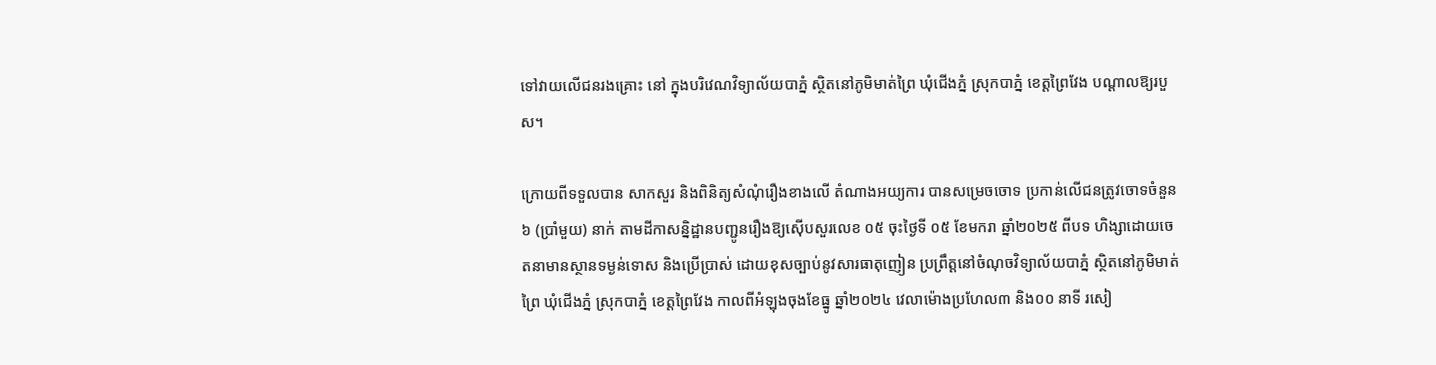ទៅវាយលើជនរងគ្រោះ នៅ ក្នុងបរិវេណវិទ្យាល័យបាភ្នំ ស្ថិតនៅភូមិមាត់ព្រៃ ឃុំជើងភ្នំ ស្រុកបាភ្នំ ខេត្តព្រៃវែង បណ្តាលឱ្យរបួស។

ក្រោយពីទទួលបាន សាកសួរ និងពិនិត្យសំណុំរឿងខាងលើ តំណាងអយ្យការ បានសម្រេចចោទ ប្រកាន់លើជនត្រូវចោទចំនួន ៦ (ប្រាំមួយ) នាក់ តាមដីកាសន្និដ្ឋានបញ្ជូនរឿងឱ្យស៊ើបសួរលេខ ០៥ ចុះថ្ងៃទី ០៥ ខែមករា ឆ្នាំ២០២៥ ពីបទ ហិង្សាដោយចេតនាមានស្ថានទម្ងន់ទោស និងប្រើប្រាស់ ដោយខុសច្បាប់នូវសារធាតុញៀន ប្រព្រឹត្តនៅចំណុចវិទ្យាល័យបាភ្នំ ស្ថិតនៅភូមិមាត់ព្រៃ ឃុំជើងភ្នំ ស្រុកបាភ្នំ ខេត្តព្រៃវែង កាលពីអំឡុងចុងខែធ្នូ ឆ្នាំ២០២៤ វេលាម៉ោងប្រហែល៣ និង០០ នាទី រសៀ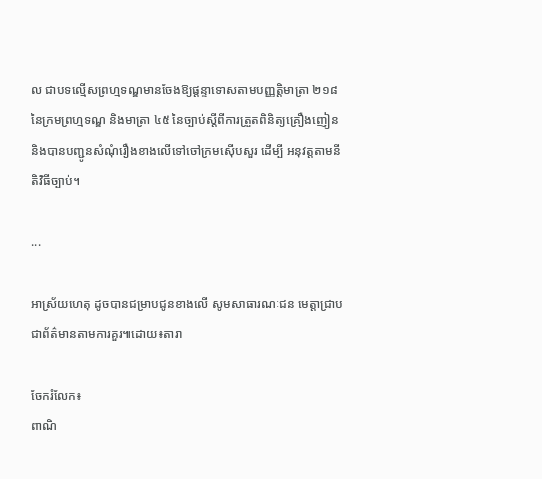ល ជាបទល្មើសព្រហ្មទណ្ឌមានចែងឱ្យផ្តន្ទាទោសតាមបញ្ញត្តិមាត្រា ២១៨ នៃក្រមព្រហ្មទណ្ឌ និងមាត្រា ៤៥ នៃច្បាប់ស្តីពីការត្រួតពិនិត្យគ្រឿងញៀន និងបានបញ្ជូនសំណុំរឿងខាងលើទៅចៅក្រមស៊ើបសួរ ដើម្បី អនុវត្តតាមនីតិវិធីច្បាប់។

...

អាស្រ័យហេតុ ដូចបានជម្រាបជូនខាងលើ សូមសាធារណៈជន មេត្តាជ្រាបជាព័ត៌មានតាមការគួរ៕ដោយ៖តារា

ចែករំលែក៖
ពាណិ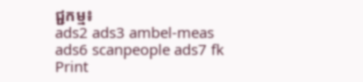ជ្ជកម្ម៖
ads2 ads3 ambel-meas ads6 scanpeople ads7 fk Print